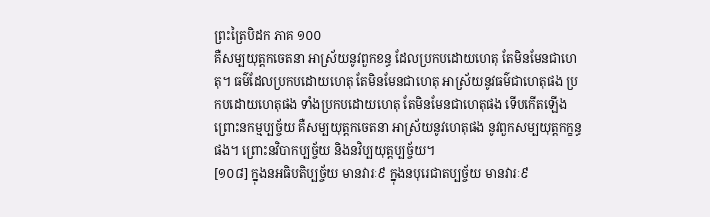ព្រះត្រៃបិដក ភាគ ១០០
គឺសម្បយុត្តកចេតនា អាស្រ័យនូវពួកខន្ធ ដែលប្រកបដោយហេតុ តែមិនមែនជាហេតុ។ ធម៌ដែលប្រកបដោយហេតុ តែមិនមែនជាហេតុ អាស្រ័យនូវធម៌ជាហេតុផង ប្រកបដោយហេតុផង ទាំងប្រកបដោយហេតុ តែមិនមែនជាហេតុផង ទើបកើតឡើង ព្រោះនកម្មប្បច្ច័យ គឺសម្បយុត្តកចេតនា អាស្រ័យនូវហេតុផង នូវពួកសម្បយុត្តកក្ខន្ធផង។ ព្រោះនវិបាកប្បច្ច័យ និងនវិប្បយុត្តប្បច្ច័យ។
[១០៨] ក្នុងនអធិបតិប្បច្ច័យ មានវារៈ៩ ក្នុងនបុរេជាតប្បច្ច័យ មានវារៈ៩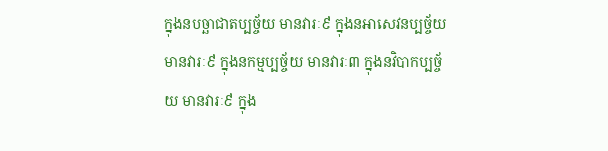ក្នុងនបច្ឆាជាតប្បច្ច័យ មានវារៈ៩ ក្នុងនអាសេវនប្បច្ច័យ មានវារៈ៩ ក្នុងនកម្មប្បច្ច័យ មានវារៈ៣ ក្នុងនវិបាកប្បច្ច័យ មានវារៈ៩ ក្នុង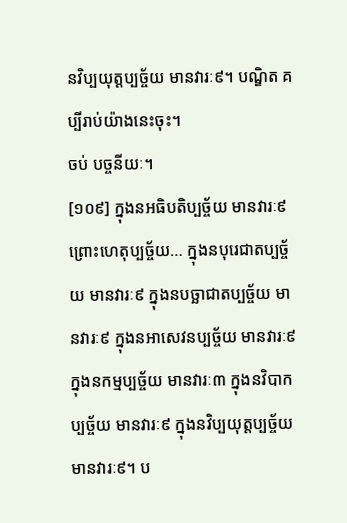នវិប្បយុត្តប្បច្ច័យ មានវារៈ៩។ បណ្ឌិត គប្បីរាប់យ៉ាងនេះចុះ។
ចប់ បច្ចនីយៈ។
[១០៩] ក្នុងនអធិបតិប្បច្ច័យ មានវារៈ៩ ព្រោះហេតុប្បច្ច័យ… ក្នុងនបុរេជាតប្បច្ច័យ មានវារៈ៩ ក្នុងនបច្ឆាជាតប្បច្ច័យ មានវារៈ៩ ក្នុងនអាសេវនប្បច្ច័យ មានវារៈ៩ ក្នុងនកម្មប្បច្ច័យ មានវារៈ៣ ក្នុងនវិបាកប្បច្ច័យ មានវារៈ៩ ក្នុងនវិប្បយុត្តប្បច្ច័យ មានវារៈ៩។ ប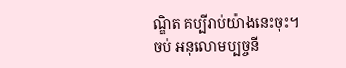ណ្ឌិត គប្បីរាប់យ៉ាងនេះចុះ។
ចប់ អនុលោមប្បច្ចនី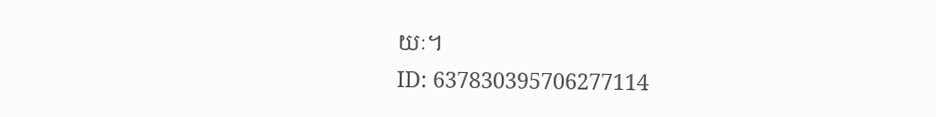យៈ។
ID: 637830395706277114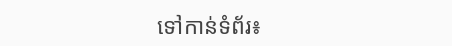ទៅកាន់ទំព័រ៖